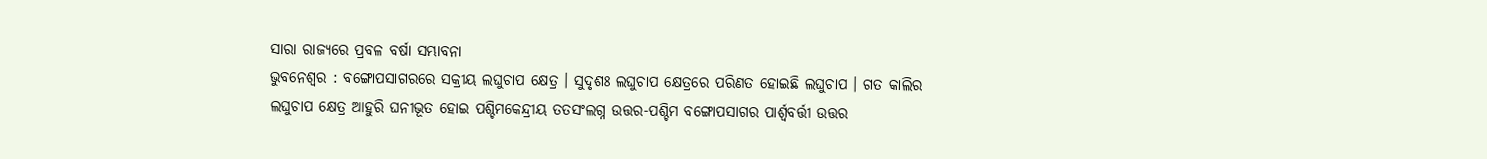ସାରା ରାଜ୍ୟରେ ପ୍ରବଳ ବର୍ଷା ସମ୍ଭାବନା
ଭୁବନେଶ୍ୱର : ବଙ୍ଗୋପସାଗରରେ ସକ୍ରୀୟ ଲଘୁଚାପ କ୍ଷେତ୍ର । ସୁଦୃଶଃ ଲଘୁଚାପ କ୍ଷେତ୍ରରେ ପରିଣତ ହୋଇଛି ଲଘୁଚାପ । ଗତ କାଲିର ଲଘୁଚାପ କ୍ଷେତ୍ର ଆହୁରି ଘନୀଭୂତ ହୋଇ ପଶ୍ଚିମକେନ୍ଦ୍ରୀୟ ତତସଂଲଗ୍ନ ଉତ୍ତର-ପଶ୍ଚିମ ବଙ୍ଗୋପସାଗର ପାର୍ଶ୍ଵବର୍ତ୍ତୀ ଉତ୍ତର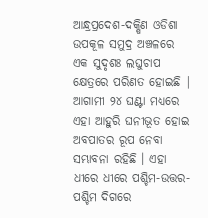ଆନ୍ଧ୍ରପ୍ରଦେଶ-ଦକ୍ଷିଣ ଓଡିଶା ଉପକୂଳ ସମୁଦ୍ର ଅଞ୍ଚଳରେ ଏକ ସୁଦୃଶଃ ଲଘୁଚାପ କ୍ଷେତ୍ରରେ ପରିଣତ ହୋଇଛି |
ଆଗାମୀ ୨୪ ଘଣ୍ଟା ମଧ୍ୟରେ ଏହା ଆହୁରି ଘନୀଭୂତ ହୋଇ ଅବପାତର ରୂପ ନେବା ସମ୍ଭାବନା ରହିଛି । ଏହା ଧୀରେ ଧୀରେ ପଶ୍ଚିମ-ଉତ୍ତର-ପଶ୍ଚିମ ଦିଗରେ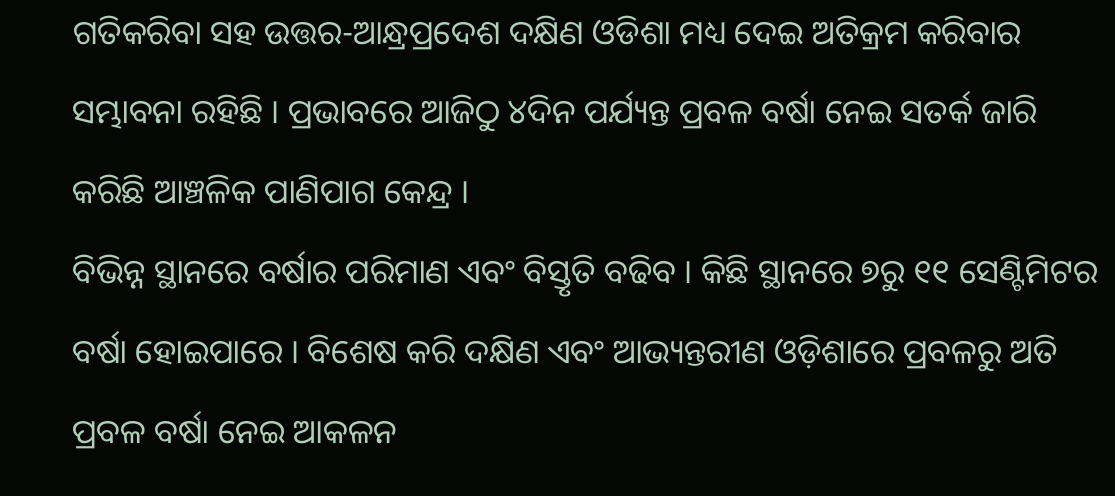ଗତିକରିବା ସହ ଉତ୍ତର-ଆନ୍ଧ୍ରପ୍ରଦେଶ ଦକ୍ଷିଣ ଓଡିଶା ମଧ୍ୟ ଦେଇ ଅତିକ୍ରମ କରିବାର ସମ୍ଭାବନା ରହିଛି । ପ୍ରଭାବରେ ଆଜିଠୁ ୪ଦିନ ପର୍ଯ୍ୟନ୍ତ ପ୍ରବଳ ବର୍ଷା ନେଇ ସତର୍କ ଜାରି କରିଛି ଆଞ୍ଚଳିକ ପାଣିପାଗ କେନ୍ଦ୍ର ।
ବିଭିନ୍ନ ସ୍ଥାନରେ ବର୍ଷାର ପରିମାଣ ଏବଂ ବିସ୍ତୃତି ବଢିବ । କିଛି ସ୍ଥାନରେ ୭ରୁ ୧୧ ସେଣ୍ଟିମିଟର ବର୍ଷା ହୋଇପାରେ । ବିଶେଷ କରି ଦକ୍ଷିଣ ଏବଂ ଆଭ୍ୟନ୍ତରୀଣ ଓଡ଼ିଶାରେ ପ୍ରବଳରୁ ଅତି ପ୍ରବଳ ବର୍ଷା ନେଇ ଆକଳନ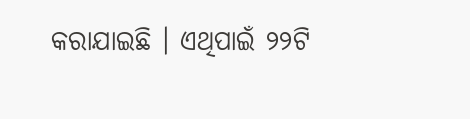କରାଯାଇଛି । ଏଥିପାଇଁ ୨୨ଟି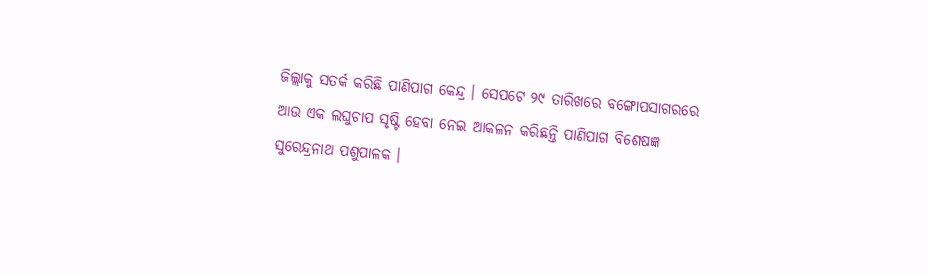ଜିଲ୍ଲାକୁ ସତର୍କ କରିଛି ପାଣିପାଗ କେନ୍ଦ୍ର । ସେପଟେ ୨୯ ତାରିଖରେ ବଙ୍ଗୋପସାଗରରେ ଆଉ ଏକ ଲଘୁଚାପ ସୃଷ୍ଟି ହେବା ନେଇ ଆକଳନ କରିଛନ୍ତି ପାଣିପାଗ ବିଶେଷଜ୍ଞ ସୁରେନ୍ଦ୍ରନାଥ ପଶୁପାଳକ ।